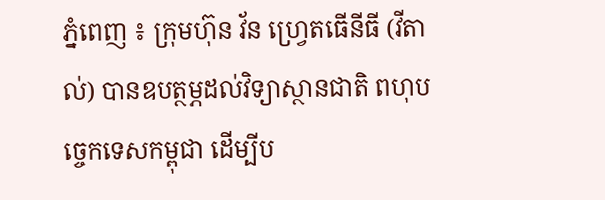ភ្នំពេញ ៖ ក្រុមហ៊ុន វ័ន ហ្វ្រេតធើនីធី (វីតាល់) បានឧបត្ថម្ភដល់វិទ្យាស្ថានជាតិ ពហុបច្ចេកទេសកម្ពុជា ដើម្បីប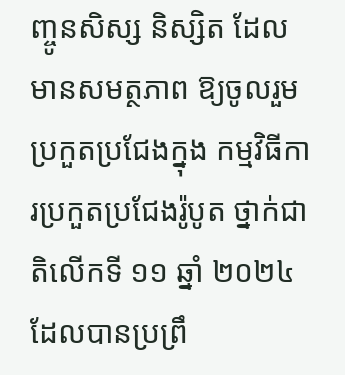ញ្ចូនសិស្ស និស្សិត ដែលមានសមត្ថភាព ឱ្យចូលរួមប្រកួតប្រជែងក្នុង កម្មវិធីការប្រកួតប្រជែងរ៉ូបូត ថ្នាក់ជាតិលើកទី ១១ ឆ្នាំ ២០២៤ ដែលបានប្រព្រឹ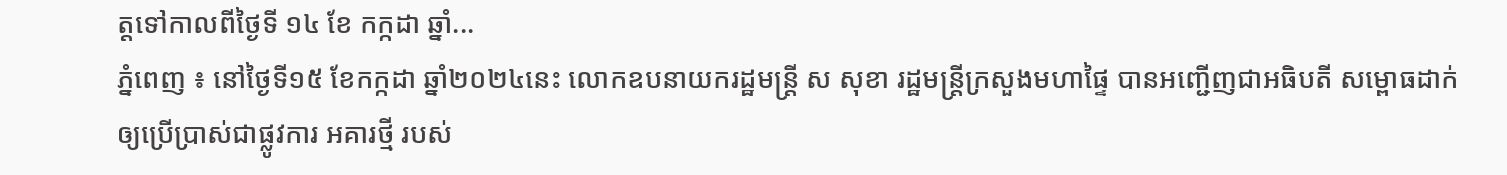ត្តទៅកាលពីថ្ងៃទី ១៤ ខែ កក្កដា ឆ្នាំ...
ភ្នំពេញ ៖ នៅថ្ងៃទី១៥ ខែកក្កដា ឆ្នាំ២០២៤នេះ លោកឧបនាយករដ្ឋមន្ត្រី ស សុខា រដ្ឋមន្ត្រីក្រសួងមហាផ្ទៃ បានអញ្ជើញជាអធិបតី សម្ពោធដាក់ឲ្យប្រើប្រាស់ជាផ្លូវការ អគារថ្មី របស់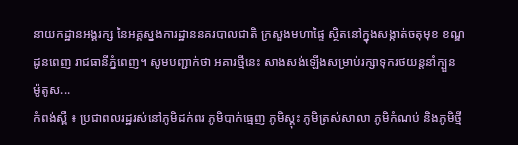នាយកដ្ឋានអង្គរក្ស នៃអគ្គស្នងការដ្ឋាននគរបាលជាតិ ក្រសួងមហាផ្ទៃ ស្ថិតនៅក្នុងសង្កាត់ចតុមុខ ខណ្ឌដូនពេញ រាជធានីភ្នំពេញ។ សូមបញ្ជាក់ថា អគារថ្មីនេះ សាងសង់ឡើងសម្រាប់រក្សាទុករថយន្តនាំក្បួន ម៉ូតូស...
កំពង់ស្ពឺ ៖ ប្រជាពលរដ្ឋរស់នៅភូមិដក់ពរ ភូមិបាក់ធ្មេញ ភូមិស្គុះ ភូមិត្រស់សាលា ភូមិកំណប់ និងភូមិថ្មី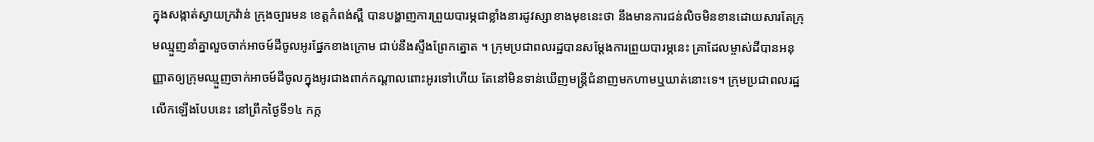ក្នុងសង្កាត់ស្វាយក្រវ៉ាន់ ក្រុងច្បារមន ខេត្តកំពង់ស្ពឺ បានបង្ហាញការព្រួយបារម្ភជាខ្លាំងនារដូវស្សាខាងមុខនេះថា នឹងមានការជន់លិចមិនខានដោយសារតែក្រុមឈ្មួញនាំគ្នាលួចចាក់អាចម៍ដីចូលអូរផ្នែកខាងក្រោម ជាប់នឹងស្ទឹងព្រែកត្នោត ។ ក្រុមប្រជាពលរដ្ឋបានសម្តែងការព្រួយបារម្ភនេះ គ្រាដែលម្ចាស់ដីបានអនុញ្ញាតឲ្យក្រុមឈ្មួញចាក់អាចម៍ដីចូលក្នុងអូរជាងពាក់កណ្តាលពោះអូរទៅហើយ តែនៅមិនទាន់ឃើញមន្ត្រីជំនាញមកហាមឬឃាត់នោះទេ។ ក្រុមប្រជាពលរដ្ឋលើកឡើងបែបនេះ នៅព្រឹកថ្ងៃទី១៤ កក្ក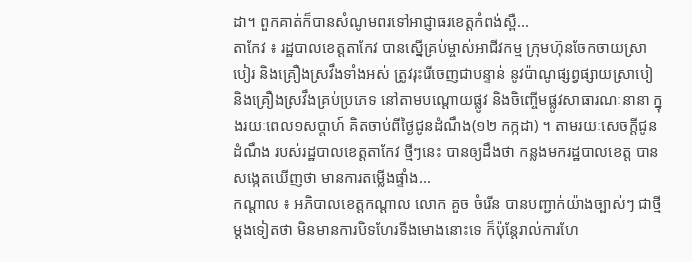ដា។ ពួកគាត់ក៏បានសំណូមពរទៅអាជ្ញាធរខេត្តកំពង់ស្ពឺ...
តាកែវ ៖ រដ្ឋបាលខេត្តតាកែវ បានស្នើគ្រប់ម្ចាស់អាជីវកម្ម ក្រុមហ៊ុនចែកចាយស្រាបៀរ និងគ្រឿងស្រវឹងទាំងអស់ ត្រូវរុះរើចេញជាបន្ទាន់ នូវប៉ាណូផ្សព្វផ្សាយស្រាបៀ និងគ្រឿងស្រវឹងគ្រប់ប្រភេទ នៅតាមបណ្ដោយផ្លូវ និងចិញ្ចើមផ្លូវសាធារណៈនានា ក្នុងរយៈពេល១សប្តាហ៍ គិតចាប់ពីថ្ងៃជូនដំណឹង(១២ កក្កដា) ។ តាមរយៈសេចក្ដីជូនដំណឹង របស់រដ្ឋបាលខេត្តតាកែវ ថ្មីៗនេះ បានឲ្យដឹងថា កន្លងមករដ្ឋបាលខេត្ត បានសង្កេតឃើញថា មានការតម្លើងផ្ទាំង...
កណ្តាល ៖ អភិបាលខេត្តកណ្ដាល លោក គួច ចំរើន បានបញ្ជាក់យ៉ាងច្បាស់ៗ ជាថ្មីម្តងទៀតថា មិនមានការបិទហែរទីងមោងនោះទេ ក៏ប៉ុន្តែរាល់ការហែ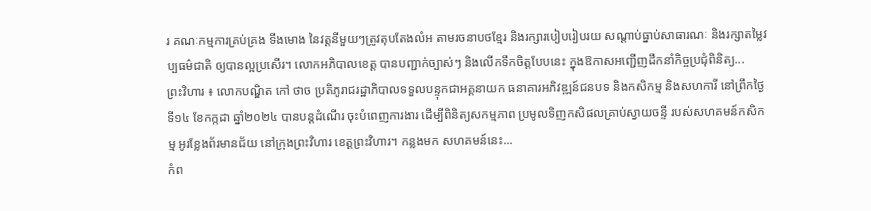រ គណៈកម្មការគ្រប់គ្រង ទីងមោង នៃវត្តនីមួយៗត្រូវតុបតែងលំអ តាមរចនាបថខ្មែរ និងរក្សារបៀបរៀបរយ សណ្ដាប់ធ្នាប់សាធារណៈ និងរក្សាតម្លៃវប្បធម៌ជាតិ ឲ្យបានល្អប្រសើរ។ លោកអភិបាលខេត្ត បានបញ្ជាក់ច្បាស់ៗ និងលើកទឹកចិត្តបែបនេះ ក្នុងឱកាសអញ្ជើញដឹកនាំកិច្ចប្រជុំពិនិត្យ...
ព្រះវិហារ ៖ លោកបណ្ឌិត កៅ ថាច ប្រតិភូរាជរដ្ឋាភិបាលទទួលបន្ទុកជាអគ្គនាយក ធនាគារអភិវឌ្ឍន៍ជនបទ និងកសិកម្ម និងសហការី នៅព្រឹកថ្ងៃទី១៤ ខែកក្កដា ឆ្នាំ២០២៤ បានបន្តដំណើរ ចុះបំពេញការងារ ដើម្បីពិនិត្យសកម្មភាព ប្រមូលទិញកសិផលគ្រាប់ស្វាយចន្ទី របស់សហគមន៍កសិកម្ម អូរខ្លែងព័រមានជ័យ នៅក្រុងព្រះវិហារ ខេត្តព្រះវិហារ។ កន្លងមក សហគមន៍នេះ...
កំព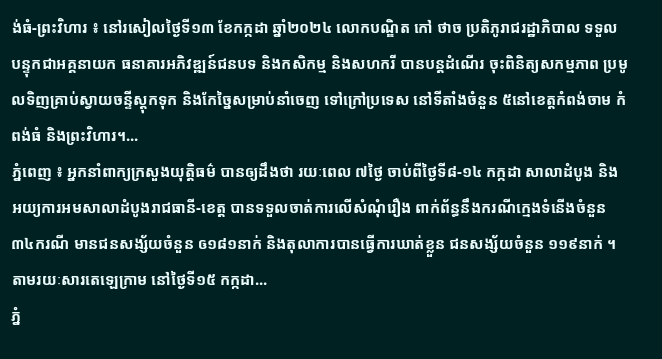ង់ធំ-ព្រះវិហារ ៖ នៅរសៀលថ្ងៃទី១៣ ខែកក្កដា ឆ្នាំ២០២៤ លោកបណ្ឌិត កៅ ថាច ប្រតិភូរាជរដ្ឋាភិបាល ទទួលបន្ទុកជាអគ្គនាយក ធនាគារអភិវឌ្ឍន៍ជនបទ និងកសិកម្ម និងសហករី បានបន្តដំណើរ ចុះពិនិត្យសកម្មភាព ប្រមូលទិញគ្រាប់ស្វាយចន្ទីស្តុកទុក និងកែច្នៃសម្រាប់នាំចេញ ទៅក្រៅប្រទេស នៅទីតាំងចំនួន ៥នៅខេត្តកំពង់ចាម កំពង់ធំ និងព្រះវិហារ។...
ភ្នំពេញ ៖ អ្នកនាំពាក្យក្រសួងយុត្តិធម៌ បានឲ្យដឹងថា រយៈពេល ៧ថ្ងៃ ចាប់ពីថ្ងៃទី៨-១៤ កក្កដា សាលាដំបូង និងអយ្យការអមសាលាដំបូងរាជធានី-ខេត្ត បានទទួលចាត់ការលើសំណុំរឿង ពាក់ព័ន្ធនឹងករណីក្មេងទំនើងចំនួន ៣៤ករណី មានជនសង្ស័យចំនួន ឲ១៨១នាក់ និងតុលាការបានធ្វើការឃាត់ខ្លួន ជនសង្ស័យចំនួន ១១៩នាក់ ។ តាមរយៈសារតេឡេក្រាម នៅថ្ងៃទី១៥ កក្កដា...
ភ្នំ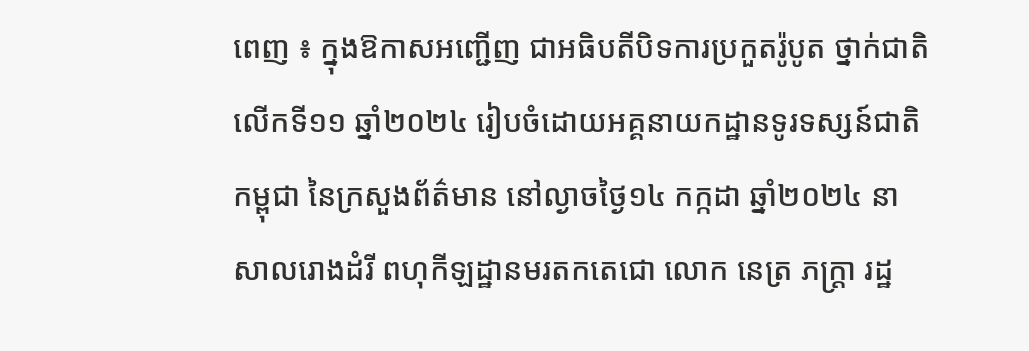ពេញ ៖ ក្នុងឱកាសអញ្ជើញ ជាអធិបតីបិទការប្រកួតរ៉ូបូត ថ្នាក់ជាតិលើកទី១១ ឆ្នាំ២០២៤ រៀបចំដោយអគ្គនាយកដ្ឋានទូរទស្សន៍ជាតិកម្ពុជា នៃក្រសួងព័ត៌មាន នៅល្ងាចថ្ងៃ១៤ កក្កដា ឆ្នាំ២០២៤ នាសាលរោងដំរី ពហុកីឡដ្ឋានមរតកតេជោ លោក នេត្រ ភក្រ្តា រដ្ឋ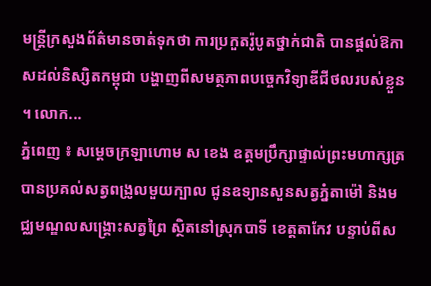មន្ត្រីក្រសួងព័ត៌មានចាត់ទុកថា ការប្រកួតរ៉ូបូតថ្នាក់ជាតិ បានផ្តល់ឱកាសដល់និស្សិតកម្ពុជា បង្ហាញពីសមត្ថភាពបច្ចេកវិទ្យាឌីជីថលរបស់ខ្លួន ។ លោក...
ភ្នំពេញ ៖ សម្តេចក្រឡាហោម ស ខេង ឧត្តមប្រឹក្សាផ្ទាល់ព្រះមហាក្សត្រ បានប្រគល់សត្វពង្រូលមួយក្បាល ជូនឧទ្យានសួនសត្វភ្នំតាម៉ៅ និងមជ្ឈមណ្ឌលសង្គ្រោះសត្វព្រៃ ស្ថិតនៅស្រុកបាទី ខេត្តតាកែវ បន្ទាប់ពីស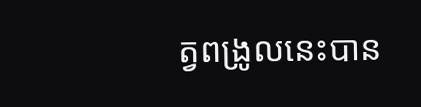ត្វពង្រូលនេះបាន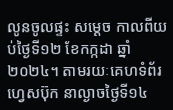លូនចូលផ្ទះ សម្ដេច កាលពីយប់ថ្ងៃទី១២ ខែកក្កដា ឆ្នាំ២០២៤។ តាមរយៈគេហទំព័រហ្វេសប៊ុក នាល្ងាចថ្ងៃទី១៤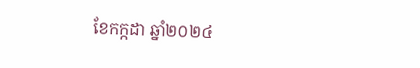ខែកក្កដា ឆ្នាំ២០២៤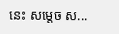នេះ សម្តេច ស...